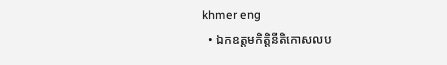khmer eng
  • ឯកឧត្តមកិត្តិនីតិកោសលប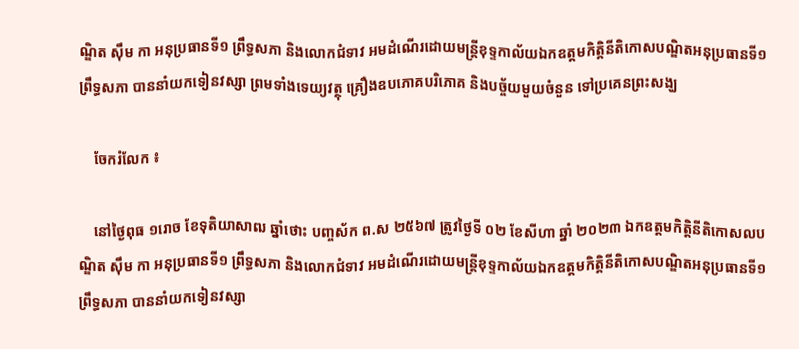ណ្ឌិត ស៊ឹម កា អនុប្រធានទី១ ព្រឹទ្ធសភា និងលោកជំទាវ អមដំណើរដោយមន្ត្រីខុទ្ទកាល័យឯកឧត្តមកិត្តិនីតិកោសបណ្ឌិតអនុប្រធានទី១ ព្រឹទ្ធសភា បាននាំយកទៀនវស្សា ព្រមទាំងទេយ្យវត្ថុ គ្រឿងឧបភោគបរិភោគ និងបច្ច័យមួយចំនួន ទៅប្រគេនព្រះសង្ឃ

    ចែករំលែក ៖

    នៅថ្ងៃពុធ ១រោច ខែទុតិយាសាឍ ឆ្នាំថោះ បញ្ចស័ក ព.ស ២៥៦៧ ត្រូវថ្ងៃទី ០២ ខែសីហា ឆ្នាំ ២០២៣ ឯកឧត្តមកិត្តិនីតិកោសលបណ្ឌិត ស៊ឹម កា អនុប្រធានទី១ ព្រឹទ្ធសភា និងលោកជំទាវ អមដំណើរដោយមន្ត្រីខុទ្ទកាល័យឯកឧត្តមកិត្តិនីតិកោសបណ្ឌិតអនុប្រធានទី១ ព្រឹទ្ធសភា បាននាំយកទៀនវស្សា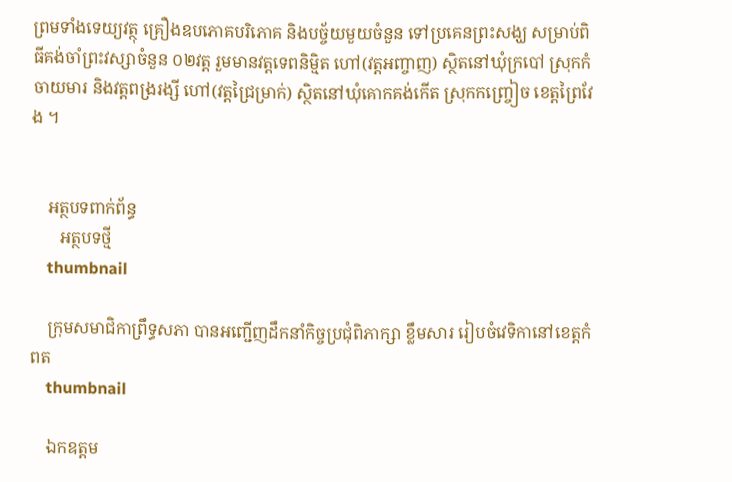ព្រមទាំងទេយ្យវត្ថុ គ្រឿងឧបភោគបរិភោគ និងបច្ច័យមួយចំនួន ទៅប្រគេនព្រះសង្ឃ សម្រាប់ពិធីគង់ចាំព្រះវស្សាចំនួន ០២វត្ត រួមមានវត្តទេពនិម្មិត ហៅ(វត្តអញ្ចាញ) ស្ថិតនៅឃុំក្របៅ ស្រុកកំចាយមារ និងវត្តពង្ររង្សី ហៅ(វត្តជ្រៃម្រាក់) ស្ថិតនៅឃុំគោកគង់កើត ស្រុកកញ្ច្រៀច ខេត្តព្រៃវែង ។


    អត្ថបទពាក់ព័ន្ធ
       អត្ថបទថ្មី
    thumbnail

    ក្រុមសមាជិកាព្រឹទ្ធសភា បានអញ្ជើញដឹកនាំកិច្ចប្រជុំពិភាក្សា ខ្លឹមសារ រៀបចំវេទិកានៅខេត្តកំពត
    thumbnail

    ឯកឧត្តម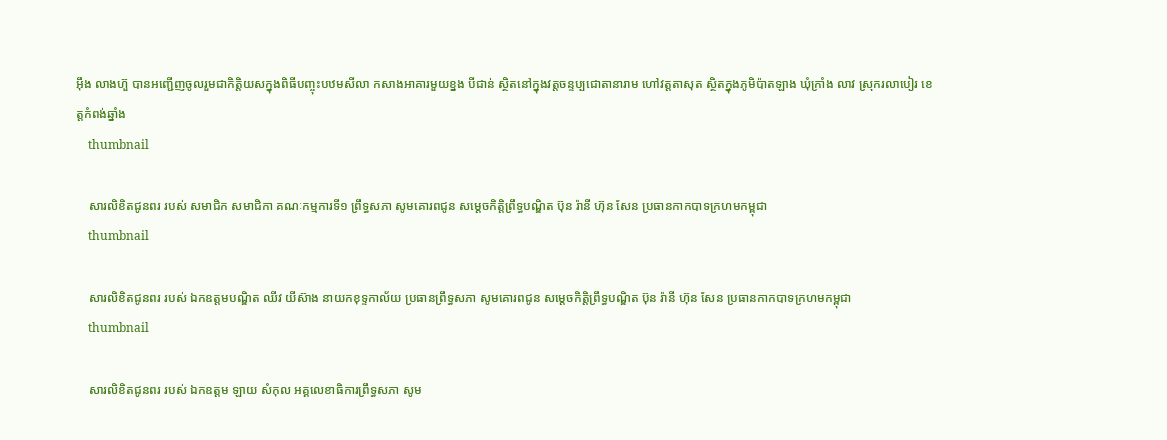អ៊ឹង លាងហ៊ួ បានអញ្ជើញចូលរួមជាកិត្តិយសក្នុងពិធីបញ្ចុះបឋមសីលា កសាងអាគារមួយខ្នង បីជាន់ ស្ថិតនៅក្នុងវត្តចន្ទប្បជោតានារាម ហៅវត្តតាសុត ស្ថិតក្នុងភូមិប៉ាតឡាង ឃុំក្រាំង លាវ ស្រុករលាបៀរ ខេត្តកំពង់ឆ្នាំង
    thumbnail

    សារលិខិតជូនពរ របស់ សមាជិក សមាជិកា គណៈកម្មការទី១ ព្រឹទ្ធសភា សូមគោរពជូន សម្តេចកិត្តិព្រឹទ្ធបណ្ឌិត ប៊ុន រ៉ានី ហ៊ុន សែន ប្រធានកាកបាទក្រហមកម្ពុជា
    thumbnail

    សារលិខិតជូនពរ របស់ ឯកឧត្តមបណ្ឌិត ឈីវ យីស៊ាង នាយកខុទ្ទកាល័យ ប្រធានព្រឹទ្ធសភា សូមគោរពជូន សម្តេចកិត្តិព្រឹទ្ធបណ្ឌិត ប៊ុន រ៉ានី ហ៊ុន សែន ប្រធានកាកបាទក្រហមកម្ពុជា
    thumbnail

    សារលិខិតជូនពរ របស់ ឯកឧត្តម ឡាយ សំកុល អគ្គលេខាធិការព្រឹទ្ធសភា សូម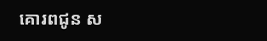គោរពជូន ស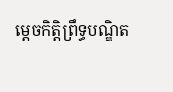ម្តេចកិត្តិព្រឹទ្ធបណ្ឌិត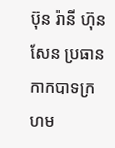ប៊ុន រ៉ានី ហ៊ុន សែន ប្រធានកាកបាទក្រហម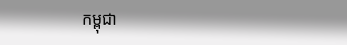កម្ពុជា